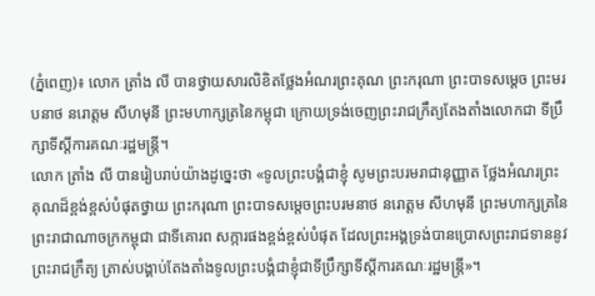(ភ្នំពេញ)៖ លោក ត្រាំង លី បានថ្វាយសារលិខិតថ្លែងអំណរព្រះគុណ ព្រះករុណា ព្រះបាទសម្ដេច ព្រះមរបនាថ នរោត្តម សីហមុនី ព្រះមហាក្សត្រនៃកម្ពុជា ក្រោយទ្រង់ចេញព្រះរាជក្រឹត្យតែងតាំងលោកជា ទីប្រឹក្សាទីស្ដីការគណៈរដ្ឋមន្ដ្រី។
លោក ត្រាំង លី បានរៀបរាប់យ៉ាងដូច្នេះថា «ទូលព្រះបង្គំជាខ្ញុំ សូមព្រះបរមរាជានុញ្ញាត ថ្លែងអំណរព្រះគុណដ៏ខ្ពង់ខ្ពស់បំផុតថ្វាយ ព្រះករុណា ព្រះបាទសម្តេចព្រះបរមនាថ នរោត្តម សីហមុនី ព្រះមហាក្សត្រនៃព្រះរាជាណាចក្រកម្ពុជា ជាទីគោរព សក្ការផងខ្ពង់ខ្ពស់បំផុត ដែលព្រះអង្គទ្រង់បានប្រោសព្រះរាជទាននូវព្រះរាជក្រឹត្យ ត្រាស់បង្គាប់តែងតាំងទូលព្រះបង្គំជាខ្ញុំជាទីប្រឹក្សាទីស្តីការគណៈរដ្ឋមន្ត្រី»។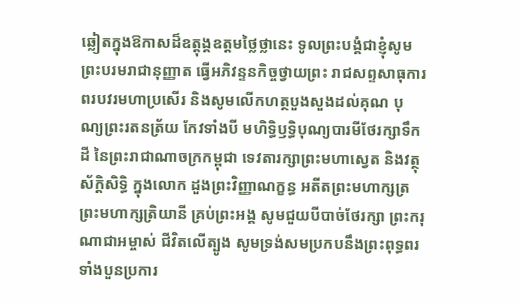ឆ្លៀតក្នុងឱកាសដ៏ឧត្តុង្គឧត្តមថ្លៃថ្លានេះ ទូលព្រះបង្គំជាខ្ញុំសូមព្រះបរមរាជានុញ្ញាត ធ្វើអភិវន្ទនកិច្ចថ្វាយព្រះ រាជសព្ទសាធុការពរបវរមហាប្រសើរ និងសូមលើកហត្ថបួងសួងដល់គុណ បុណ្យព្រះរតនត្រ័យ កែវទាំងបី មហិទ្ធិឫទ្ធិបុណ្យបារមីថែរក្សាទឹកដី នៃព្រះរាជាណាចក្រកម្ពុជា ទេវតារក្សាព្រះមហាស្វេត និងវត្ថុស័ក្តិសិទ្ធិ ក្នុងលោក ដួងព្រះវិញ្ញាណក្ខន្ធ អតីតព្រះមហាក្សត្រ ព្រះមហាក្សត្រិយានី គ្រប់ព្រះអង្គ សូមជួយបីបាច់ថែរក្សា ព្រះករុណាជាអម្ចាស់ ជីវិតលើត្បូង សូមទ្រង់សមប្រកបនឹងព្រះពុទ្ធពរទាំងបួនប្រការ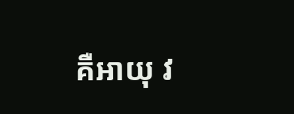គឺអាយុ វ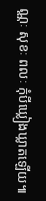ណ្ណៈ សុខៈ ពលៈ កុំបីឃ្លៀងឃ្លាតឡើយ៕